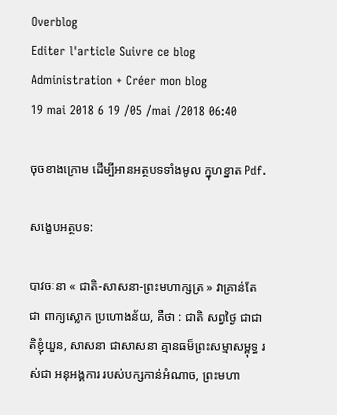Overblog
Editer l'article Suivre ce blog Administration + Créer mon blog
19 mai 2018 6 19 /05 /mai /2018 06:40

ចុចខាងក្រោម ដើម្បីអានអត្ថបទទាំងមូល ក្នុហខ្នាត Pdf.

សង្ខេបអត្ថបទ:

បាវចៈនា « ជាតិ-សាសនា-ព្រះមហាក្សត្រ » វាគ្រាន់តែជា ពាក្យស្លោក ប្រហោងន័យ, គឺថា : ជាតិ សព្វថ្ងៃ ជាជាតិខ្ញុំយួន, សាសនា ជាសាសនា គ្មានធម៏ព្រះសម្មាសម្ពុទ្ធ រស់ជា អនុអង្គការ របស់បក្សកាន់អំណាច, ព្រះមហា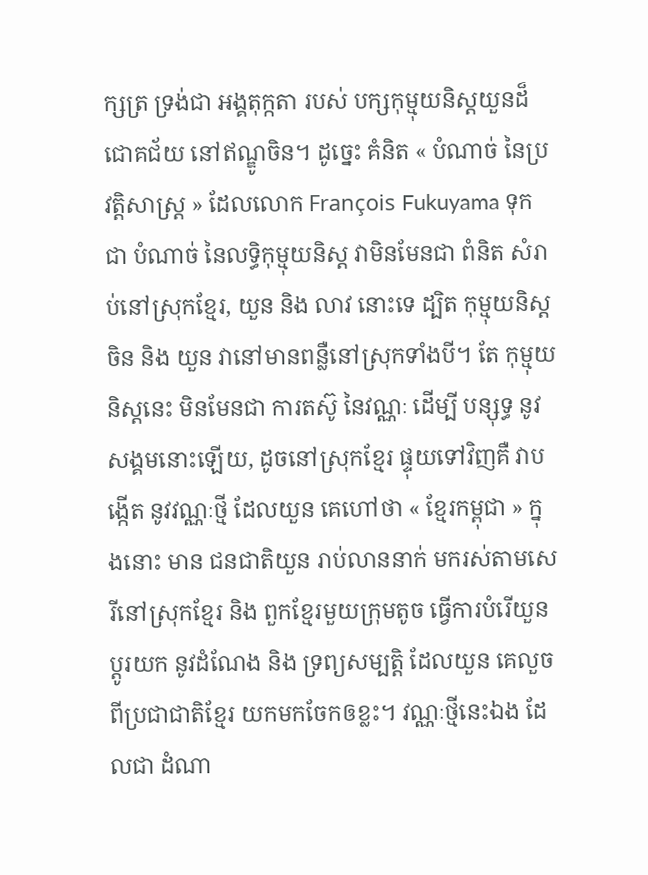ក្សត្រ ទ្រង់ជា អង្គតុក្កតា របស់ បក្សកុម្មុយនិស្តយួនដ៏ជោគជ័យ នៅឥណ្ឌូចិន។ ដូច្នេះ គំនិត « បំណាច់ នៃប្រវត្តិសាស្ត្រ » ដែលលោក François Fukuyama ទុកជា បំណាច់ នៃលទ្ធិកុម្មុយនិស្ត វាមិនមែនជា ពំនិត សំរាប់នៅស្រុកខ្មែរ, យួន និង លាវ នោះទេ ដ្បិត កុម្មុយនិស្ត ចិន និង យួន វានៅមានពន្លឺនៅស្រុកទាំងបី។ តែ កុម្មុយនិស្តនេះ មិនមែនជា ការតស៊ូ នៃវណ្ណៈ ដើម្បី បន្សុទ្ធ នូវសង្គមនោះឡើយ, ដូចនៅស្រុកខ្មែរ ផ្ទុយទៅវិញគឺ វាបង្កើត នូវវណ្ណៈថ្មី ដែលយួន គេហៅថា « ខ្មែរកម្ពុជា » ក្នុងនោះ មាន ជនជាតិយួន រាប់លាននាក់ មករស់តាមសេរីនៅស្រុកខ្មែរ និង ពួកខ្មែរមួយក្រុមតូច ធ្វើការបំរើយួន ប្តូរយក នូវដំណែង និង ទ្រព្យសម្បត្តិ ដែលយួន គេលួចពីប្រជាជាតិខ្មែរ យកមកចែកឲខ្លះ។ វណ្ណៈថ្មីនេះឯង ដែលជា ដំណា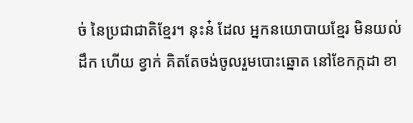ច់ នៃប្រជាជាតិខ្មែរ។ នុះន៎ ដែល អ្នកនយោបាយខ្មែរ មិនយល់ដឹក ហើយ ខ្វាក់ គិតតែចង់ចូលរួមបោះឆ្នោត នៅខែកក្កដា ខា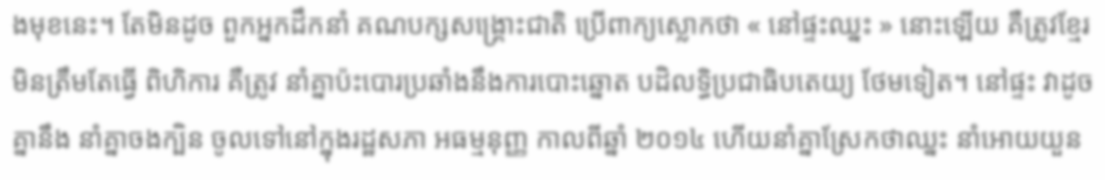ងមុខនេះ។ តែមិនដូច ពួកអ្នកដឹកនាំ គណបក្សសង្គ្រោះជាតិ ប្រើពាក្យស្លោកថា « នៅផ្ទះឈ្នះ » នោះឡើយ គឺត្រូវខ្មែរ មិនត្រឹមតែធ្វើ ពិហិការ គឺត្រូវ នាំគ្នាប៉ះបោរប្រឆាំងនឹងការបោះឆ្នោត បដិលទ្ធិប្រជាធិបតេយ្យ ថែមទៀត។ នៅផ្ទះ វាដូច គ្នានឹង នាំគ្នាចងក្បិន ចូលទៅនៅក្នុងរដ្ឋសភា អធម្មនុញ្ញ កាលពីឆ្នាំ ២០១៤ ហើយនាំគ្នាស្រែកថាឈ្នះ នាំអោយយួន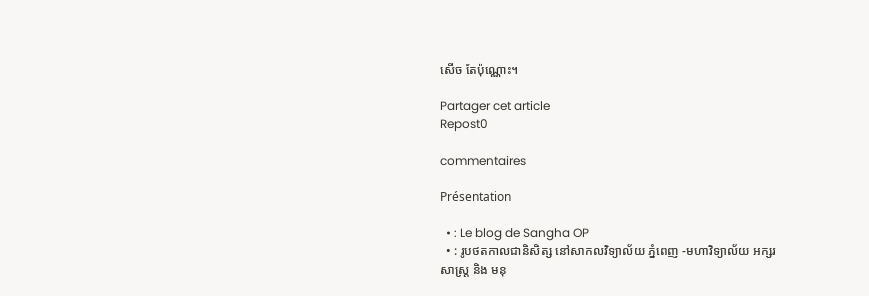សើច តែប៉ុណ្ណោះ។

Partager cet article
Repost0

commentaires

Présentation

  • : Le blog de Sangha OP
  • : រូបថតកាលជានិសិត្ស នៅសាកលវិទ្យាល័យ ភ្នំពេញ -មហាវិទ្យាល័យ អក្សរសាស្ត្រ និង មនុ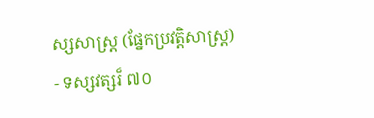ស្សសាស្ត្រ (ផ្នែកប្រវត្តិសាស្ត្រ) - ទស្សវត្សរ៏ ៧០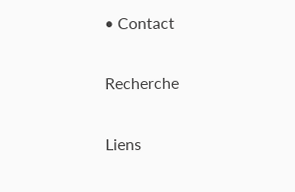• Contact

Recherche

Liens